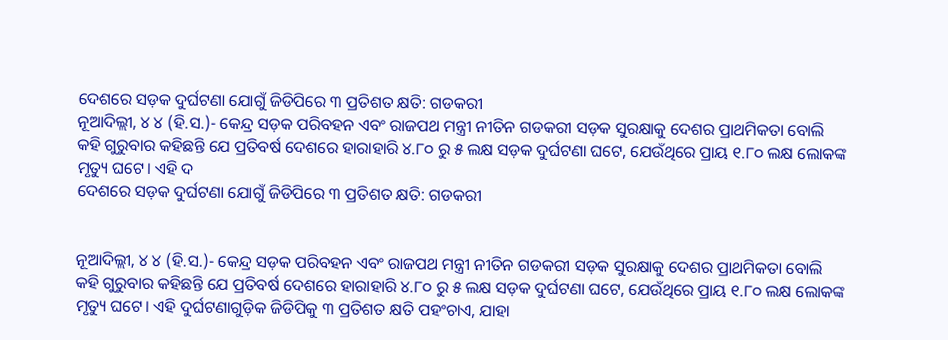ଦେଶରେ ସଡ଼କ ଦୁର୍ଘଟଣା ଯୋଗୁଁ ଜିଡିପିରେ ୩ ପ୍ରତିଶତ କ୍ଷତି: ଗଡକରୀ
ନୂଆଦିଲ୍ଲୀ, ୪ ୪ (ହି.ସ.)- କେନ୍ଦ୍ର ସଡ଼କ ପରିବହନ ଏବଂ ରାଜପଥ ମନ୍ତ୍ରୀ ନୀତିନ ଗଡକରୀ ସଡ଼କ ସୁରକ୍ଷାକୁ ଦେଶର ପ୍ରାଥମିକତା ବୋଲି କହି ଗୁରୁବାର କହିଛନ୍ତି ଯେ ପ୍ରତିବର୍ଷ ଦେଶରେ ହାରାହାରି ୪.୮୦ ରୁ ୫ ଲକ୍ଷ ସଡ଼କ ଦୁର୍ଘଟଣା ଘଟେ, ଯେଉଁଥିରେ ପ୍ରାୟ ୧.୮୦ ଲକ୍ଷ ଲୋକଙ୍କ ମୃତ୍ୟୁ ଘଟେ। ଏହି ଦ
ଦେଶରେ ସଡ଼କ ଦୁର୍ଘଟଣା ଯୋଗୁଁ ଜିଡିପିରେ ୩ ପ୍ରତିଶତ କ୍ଷତି: ଗଡକରୀ


ନୂଆଦିଲ୍ଲୀ, ୪ ୪ (ହି.ସ.)- କେନ୍ଦ୍ର ସଡ଼କ ପରିବହନ ଏବଂ ରାଜପଥ ମନ୍ତ୍ରୀ ନୀତିନ ଗଡକରୀ ସଡ଼କ ସୁରକ୍ଷାକୁ ଦେଶର ପ୍ରାଥମିକତା ବୋଲି କହି ଗୁରୁବାର କହିଛନ୍ତି ଯେ ପ୍ରତିବର୍ଷ ଦେଶରେ ହାରାହାରି ୪.୮୦ ରୁ ୫ ଲକ୍ଷ ସଡ଼କ ଦୁର୍ଘଟଣା ଘଟେ, ଯେଉଁଥିରେ ପ୍ରାୟ ୧.୮୦ ଲକ୍ଷ ଲୋକଙ୍କ ମୃତ୍ୟୁ ଘଟେ। ଏହି ଦୁର୍ଘଟଣାଗୁଡ଼ିକ ଜିଡିପିକୁ ୩ ପ୍ରତିଶତ କ୍ଷତି ପହଂଚାଏ, ଯାହା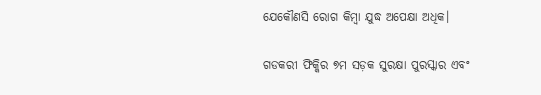ଯେକୌଣସି ରୋଗ କିମ୍ବା ଯୁଦ୍ଧ ଅପେକ୍ଷା ଅଧିକ।

ଗଡକରୀ ଫିକ୍କିର ୭ମ ସଡ଼କ ସୁରକ୍ଷା ପୁରସ୍କାର ଏବଂ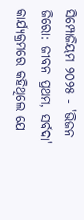ସିମ୍ପୋଜିୟମ ୨୦୨୫ - 'ଭିଜନ ଜିରୋ: ଜୀବନ ପ୍ରଥମ, ସର୍ବଦା' କାର୍ଯ୍ୟକ୍ରମରେ କହିଥିଲେ ଯେ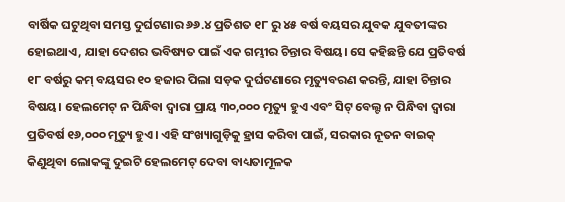ବାର୍ଷିକ ଘଟୁଥିବା ସମସ୍ତ ଦୁର୍ଘଟଣାର ୬୬.୪ ପ୍ରତିଶତ ୧୮ ରୁ ୪୫ ବର୍ଷ ବୟସର ଯୁବକ ଯୁବତୀଙ୍କର ହୋଇଥାଏ, ଯାହା ଦେଶର ଭବିଷ୍ୟତ ପାଇଁ ଏକ ଗମ୍ଭୀର ଚିନ୍ତାର ବିଷୟ। ସେ କହିଛନ୍ତି ଯେ ପ୍ରତିବର୍ଷ ୧୮ ବର୍ଷରୁ କମ୍ ବୟସର ୧୦ ହଜାର ପିଲା ସଡ଼କ ଦୁର୍ଘଟଣାରେ ମୃତ୍ୟୁବରଣ କରନ୍ତି, ଯାହା ଚିନ୍ତାର ବିଷୟ। ହେଲମେଟ୍ ନ ପିନ୍ଧିବା ଦ୍ୱାରା ପ୍ରାୟ ୩୦,୦୦୦ ମୃତ୍ୟୁ ହୁଏ ଏବଂ ସିଟ୍ ବେଲ୍ଟ ନ ପିନ୍ଧିବା ଦ୍ୱାରା ପ୍ରତିବର୍ଷ ୧୬,୦୦୦ ମୃତ୍ୟୁ ହୁଏ। ଏହି ସଂଖ୍ୟାଗୁଡ଼ିକୁ ହ୍ରାସ କରିବା ପାଇଁ, ସରକାର ନୂତନ ବାଇକ୍ କିଣୁଥିବା ଲୋକଙ୍କୁ ଦୁଇଟି ହେଲମେଟ୍ ଦେବା ବାଧ୍ୟତାମୂଳକ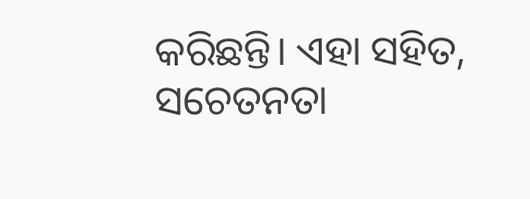କରିଛନ୍ତି। ଏହା ସହିତ, ସଚେତନତା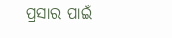ପ୍ରସାର ପାଇଁ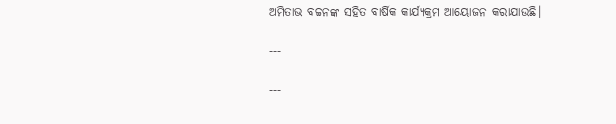ଅମିତାଭ ବଚ୍ଚନଙ୍କ ସହିତ ବାର୍ଷିକ କାର୍ଯ୍ୟକ୍ରମ ଆୟୋଜନ କରାଯାଉଛି।

---

---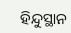ହିନ୍ଦୁସ୍ଥାନ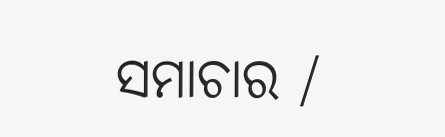ସମାଚାର /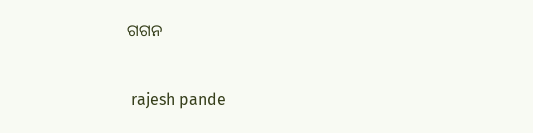ଗଗନ


 rajesh pande